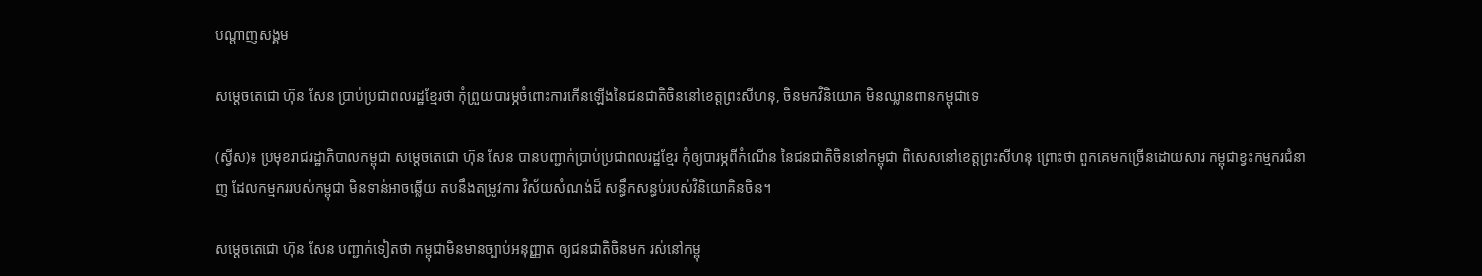បណ្តាញសង្គម

សម្តេចតេជោ ហ៊ុន សែន ប្រាប់ប្រជាពលរដ្ឋខ្មែរថា កុំព្រួយបារម្ភចំពោះការកើនឡើងនៃជនជាតិចិននៅខេត្តព្រះសីហនុ, ចិនមកវិនិយោគ មិនឈ្លានពានកម្ពុជាទេ

(ស្វីស)៖ ប្រមុខរាជរដ្ឋាភិបាលកម្ពុជា សម្តេចតេជោ ហ៊ុន សែន បានបញ្ជាក់ប្រាប់ប្រជាពលរដ្ឋខ្មែរ កុំឲ្យបារម្ភពីកំណើន នៃជនជាតិចិននៅកម្ពុជា ពិសេសនៅខេត្តព្រះសីហនុ ព្រោះថា ពួកគេមកច្រើនដោយសារ កម្ពុជាខ្វះកម្មករជំនាញ ដែលកម្មកររបស់កម្ពុជា មិនទាន់អាចឆ្លើយ តបនឹងតម្រូវការ វិស័យសំណង់ដ៏ សន្ធឹកសន្ធប់របស់វិនិយោគិនចិន។

សម្តេចតេជោ ហ៊ុន សែន បញ្ជាក់ទៀតថា កម្ពុជាមិនមានច្បាប់អនុញ្ញាត ឲ្យជនជាតិចិនមក រស់នៅកម្ពុ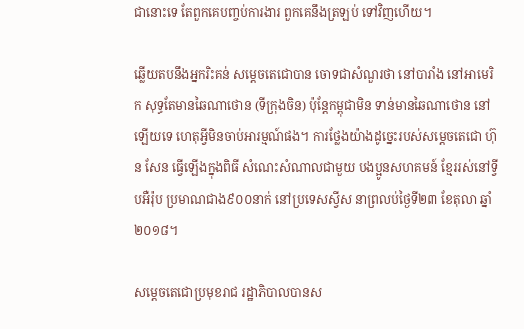ជានោះទេ តែពួកគេបញ្ចប់ការងារ ពួកគេនឹងត្រឡប់ ទៅវិញហើយ។

ឆ្លើយតបនឹងអ្នករិះគន់ សម្តេចតេជោបាន ចោទជាសំណួរថា នៅបារាំង នៅអាមេរិក សុទ្ធតែមានឆៃណាថោន (ទីក្រុងចិន) ប៉ុន្តែកម្ពុជាមិន ទាន់មានឆៃណាថោន នៅឡើយទេ ហេតុអ្វីមិនចាប់អារម្មណ៍ផង។ ការថ្លែងយ៉ាងដូច្នេះរបស់សម្តេចតេជោ ហ៊ុន សែន ធ្វើឡើងក្នុងពិធី សំណេះសំណាលជាមួយ បងប្អូនសហគមន៍ ខ្មែររស់នៅទ្វីបអឺរ៉ុប ប្រមាណជាង៩០០នាក់ នៅប្រទេសស្វីស នាព្រលប់ថ្ងៃទី២៣ ខែតុលា ឆ្នាំ២០១៨។

សម្តេចតេជោប្រមុខរាជ រដ្ឋាភិបាលបានស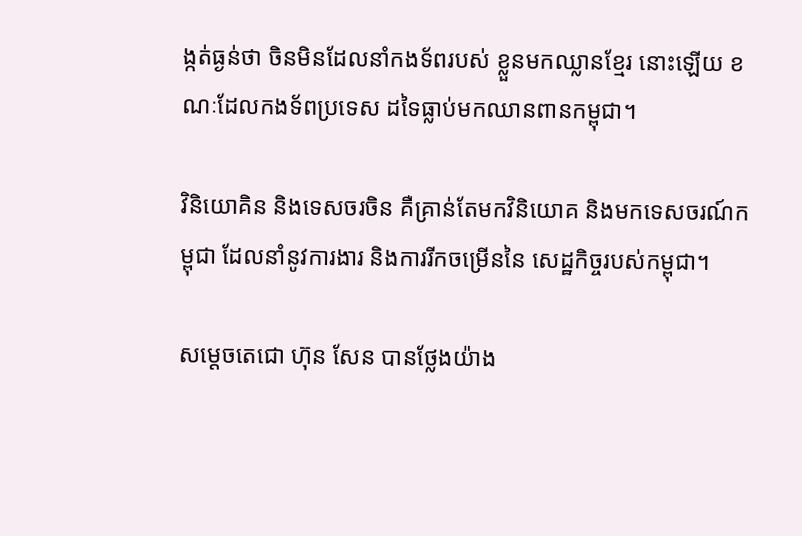ង្កត់ធ្ងន់ថា ចិនមិនដែលនាំកងទ័ពរបស់ ខ្លួនមកឈ្លានខ្មែរ នោះឡើយ ខណៈដែលកងទ័ពប្រទេស ដទៃធ្លាប់មកឈានពានកម្ពុជា។

វិនិយោគិន និងទេសចរចិន គឺគ្រាន់តែមកវិនិយោគ និងមកទេសចរណ៍កម្ពុជា ដែលនាំនូវការងារ និងការរីកចម្រើននៃ សេដ្ឋកិច្ចរបស់កម្ពុជា។

សម្តេចតេជោ ហ៊ុន សែន បានថ្លែងយ៉ាង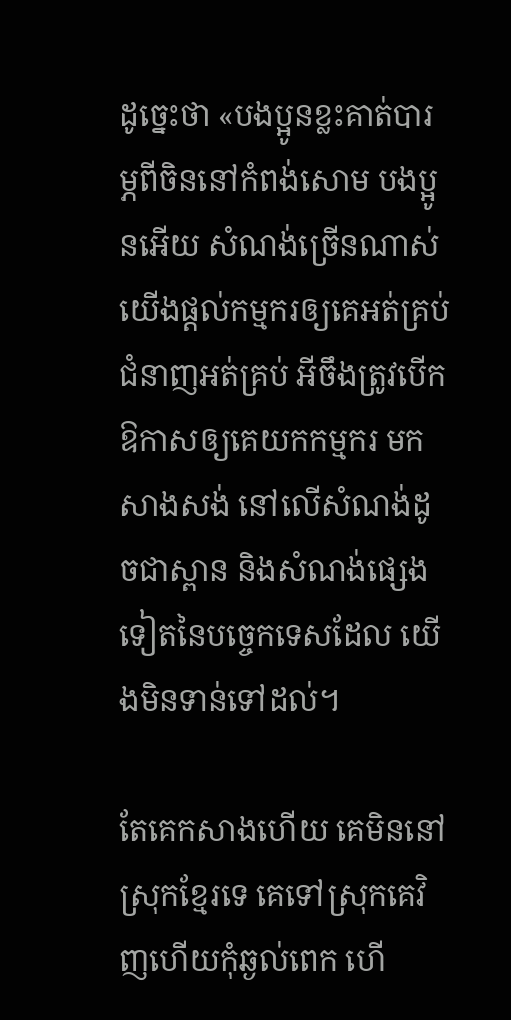ដូច្នេះថា «បងប្អូនខ្លះគាត់បារម្ភពីចិននៅកំពង់សោម បងប្អូនអើយ សំណង់ច្រើនណាស់ យើងផ្តល់កម្មករឲ្យគេអត់គ្រប់ ជំនាញអត់គ្រប់ អីចឹងត្រូវបើក ឱកាសឲ្យគេយកកម្មករ មកសាងសង់ នៅលើសំណង់ដូចជាស្ពាន និងសំណង់ផ្សេង ទៀតនៃបច្ចេកទេសដែល យើងមិនទាន់ទៅដល់។

តែគេកសាងហើយ គេមិននៅស្រុកខ្មែរទេ គេទៅស្រុកគេវិញហើយកុំឆ្ងល់ពេក ហើ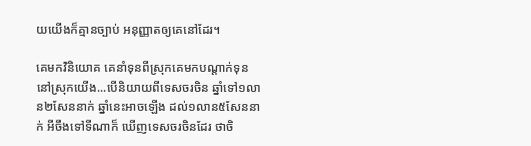យយើងក៏គ្មានច្បាប់ អនុញ្ញាតឲ្យគេនៅដែរ។

គេមកវិនិយោគ គេនាំទុនពីស្រុកគេមកបណ្តាក់ទុន នៅស្រុកយើង...បើនិយាយពីទេសចរចិន ឆ្នាំទៅ១លាន២សែននាក់ ឆ្នាំនេះអាចឡើង ដល់១លាន៥សែននាក់ អីចឹងទៅទីណាក៏ ឃើញទេសចរចិនដែរ ថាចិ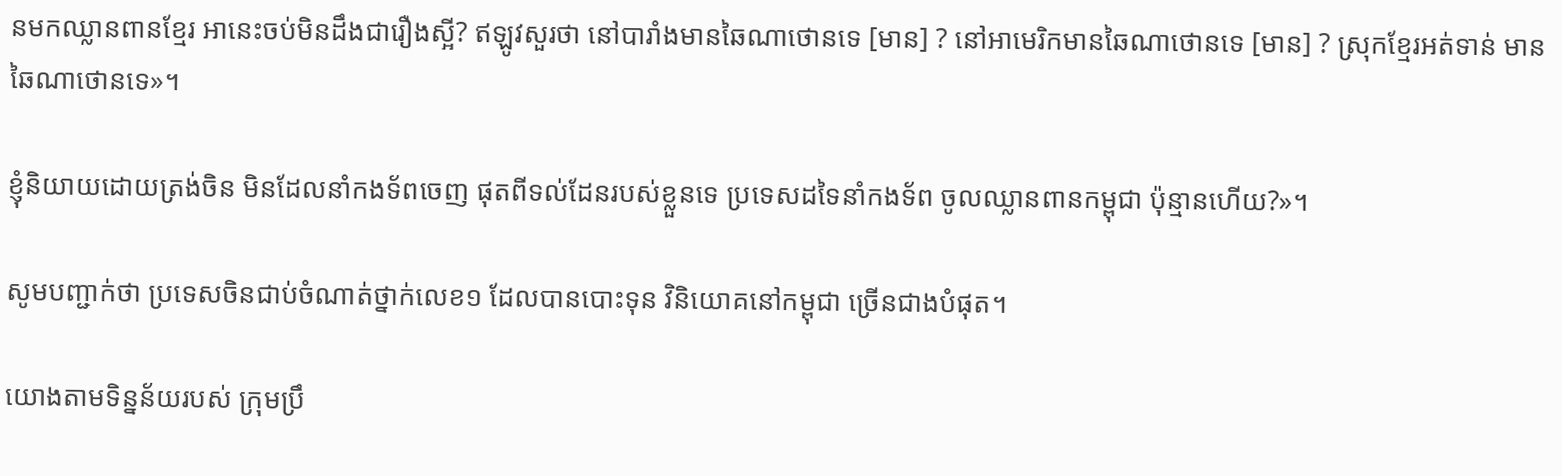នមកឈ្លានពានខ្មែរ អានេះចប់មិនដឹងជារឿងស្អី? ឥឡូវសួរថា នៅបារាំងមានឆៃណាថោនទេ [មាន] ? នៅអាមេរិកមានឆៃណាថោនទេ [មាន] ? ស្រុកខ្មែរអត់ទាន់ មានឆៃណាថោនទេ»។

ខ្ញុំនិយាយដោយត្រង់ចិន មិនដែលនាំកងទ័ពចេញ ផុតពីទល់ដែនរបស់ខ្លួនទេ ប្រទេសដទៃនាំកងទ័ព ចូលឈ្លានពានកម្ពុជា ប៉ុន្មានហើយ?»។

សូមបញ្ជាក់ថា ប្រទេសចិនជាប់ចំណាត់ថ្នាក់លេខ១ ដែលបានបោះទុន វិនិយោគនៅកម្ពុជា ច្រើនជាងបំផុត។

យោងតាមទិន្នន័យរបស់ ក្រុមប្រឹ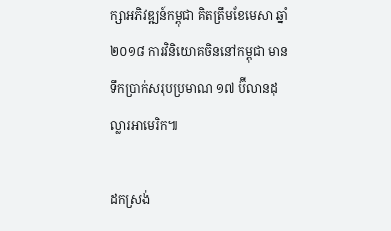ក្សាអភិវឌ្ឍន៍កម្ពុជា គិតត្រឹមខែមេសា ឆ្នាំ២០១៨ ការវិនិយោគចិននៅកម្ពុជា មានទឹកប្រាក់សរុបប្រមាណ ១៧ ប៊ីលានដុល្លារអាមេរិក៕

ដកស្រង់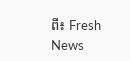ពី៖ Fresh News